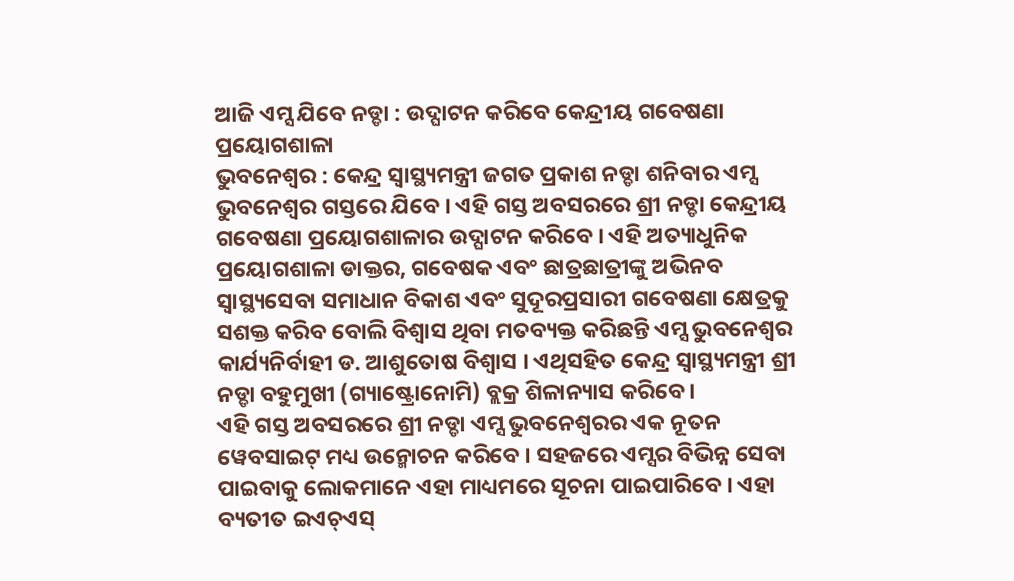ଆଜି ଏମ୍ସ ଯିବେ ନଡ୍ଡା : ଉଦ୍ଘାଟନ କରିବେ କେନ୍ଦ୍ରୀୟ ଗବେଷଣା ପ୍ରୟୋଗଶାଳା
ଭୁବନେଶ୍ୱର : କେନ୍ଦ୍ର ସ୍ୱାସ୍ଥ୍ୟମନ୍ତ୍ରୀ ଜଗତ ପ୍ରକାଶ ନଡ୍ଡା ଶନିବାର ଏମ୍ସ ଭୁବନେଶ୍ୱର ଗସ୍ତରେ ଯିବେ । ଏହି ଗସ୍ତ ଅବସରରେ ଶ୍ରୀ ନଡ୍ଡା କେନ୍ଦ୍ରୀୟ ଗବେଷଣା ପ୍ରୟୋଗଶାଳାର ଉଦ୍ଘାଟନ କରିବେ । ଏହି ଅତ୍ୟାଧୁନିକ ପ୍ରୟୋଗଶାଳା ଡାକ୍ତର, ଗବେଷକ ଏବଂ ଛାତ୍ରଛାତ୍ରୀଙ୍କୁ ଅଭିନବ ସ୍ୱାସ୍ଥ୍ୟସେବା ସମାଧାନ ବିକାଶ ଏବଂ ସୁଦୂରପ୍ରସାରୀ ଗବେଷଣା କ୍ଷେତ୍ରକୁ ସଶକ୍ତ କରିବ ବୋଲି ବିଶ୍ୱାସ ଥିବା ମତବ୍ୟକ୍ତ କରିଛନ୍ତି ଏମ୍ସ ଭୁବନେଶ୍ୱର କାର୍ଯ୍ୟନିର୍ବାହୀ ଡ. ଆଶୁତୋଷ ବିଶ୍ୱାସ । ଏଥିସହିତ କେନ୍ଦ୍ର ସ୍ୱାସ୍ଥ୍ୟମନ୍ତ୍ରୀ ଶ୍ରୀ ନଡ୍ଡା ବହୁମୁଖୀ (ଗ୍ୟାଷ୍ଟ୍ରୋନୋମି) ବ୍ଲକ୍ର ଶିଳାନ୍ୟାସ କରିବେ ।
ଏହି ଗସ୍ତ ଅବସରରେ ଶ୍ରୀ ନଡ୍ଡା ଏମ୍ସ ଭୁବନେଶ୍ୱରର ଏକ ନୂତନ ୱେବସାଇଟ୍ ମଧ୍ୟ ଉନ୍ମୋଚନ କରିବେ । ସହଜରେ ଏମ୍ସର ବିଭିନ୍ନ ସେବା ପାଇବାକୁ ଲୋକମାନେ ଏହା ମାଧ୍ୟମରେ ସୂଚନା ପାଇପାରିବେ । ଏହା ବ୍ୟତୀତ ଇଏଚ୍ଏସ୍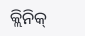କ୍ଲିନିକ୍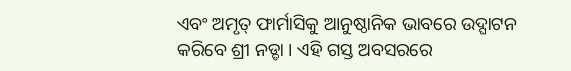ଏବଂ ଅମୃତ୍ ଫାର୍ମାସିକୁ ଆନୁଷ୍ଠାନିକ ଭାବରେ ଉଦ୍ଘାଟନ କରିବେ ଶ୍ରୀ ନଡ୍ଡା । ଏହି ଗସ୍ତ ଅବସରରେ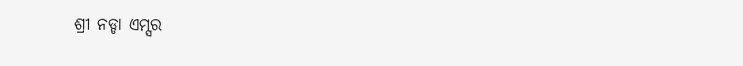ଶ୍ରୀ ନଡ୍ଡା ଏମ୍ସର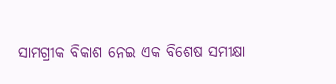ସାମଗ୍ରୀକ ବିକାଶ ନେଇ ଏକ ବିଶେଷ ସମୀକ୍ଷା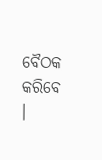ବୈଠକ କରିବେ ।